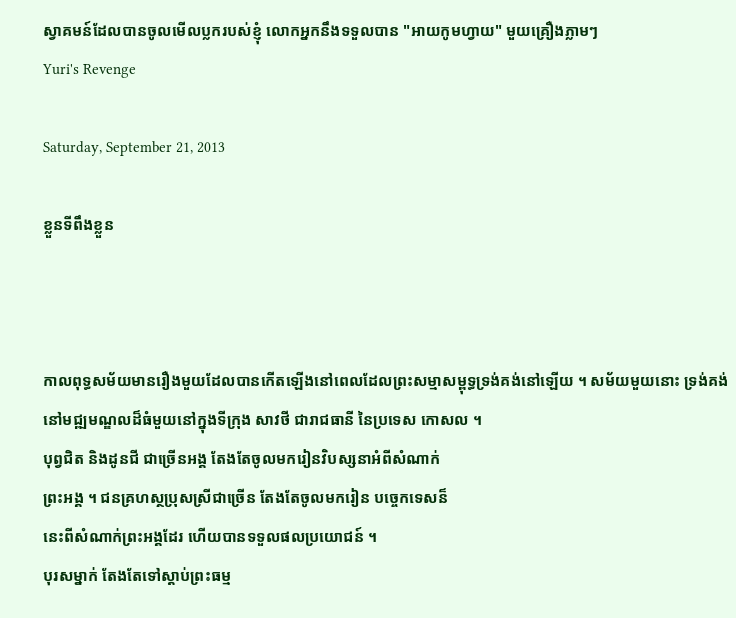ស្វាគមន៍ដែលបានចូលមើលប្លករបស់ខ្ញុំ លោកអ្នកនឹងទទួលបាន "អាយកូមហ្វាយ" មួយគ្រឿងភ្លាមៗ
Yuri's Revenge

Saturday, September 21, 2013

ខ្លួនទីពឹងខ្លួន



កាលពុទ្ធសម័យមានរឿងមួយដែលបានកើតឡើងនៅពេលដែលព្រះសម្មាសម្ពុទ្ធទ្រង់គង់នៅឡើយ ។ សម័យមួយនោះ ទ្រង់គង់នៅមជ្ឍមណ្ឌលដ៏ធំមួយនៅក្នុងទីក្រុង សាវថី ជារាជធានី នៃប្រទេស កោសល ។
បុព្វជិត និងដូនជី ជាច្រើនអង្គ តែងតែចូលមករៀនវិបស្សនាអំពីសំណាក់
ព្រះអង្គ ។ ជនគ្រហស្ថប្រុសស្រីជាច្រើន តែងតែចូលមករៀន បច្ចេកទេសន៏
នេះពីសំណាក់ព្រះអង្គដែរ ហើយបានទទួលផលប្រយោជន៍ ។
បុរសម្នាក់ តែងតែទៅស្ដាប់ព្រះធម្ម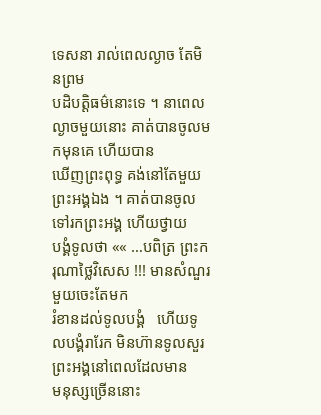ទេសនា រាល់ពេលល្ងាច តែមិនព្រម
បដិបត្ដិធម៌នោះទេ ។ នាពេលល្ងាចមួយនោះ គាត់បានចូលមកមុនគេ ហើយបាន
ឃើញព្រះពុទ្ធ គង់នៅតែមួយព្រះអង្គឯង ។ គាត់បានចូលទៅរកព្រះអង្គ ហើយថ្វាយ
បង្គំទូលថា «« …បពិត្រ ព្រះករុណាថ្លៃវិសេស !!! មានសំណួរមួយចេះតែមក
រំខានដល់ទូលបង្គំ   ហើយទូលបង្គំរារែក មិនហ៊ានទូលសួរព្រះអង្គនៅពេលដែលមាន
មនុស្សច្រើននោះ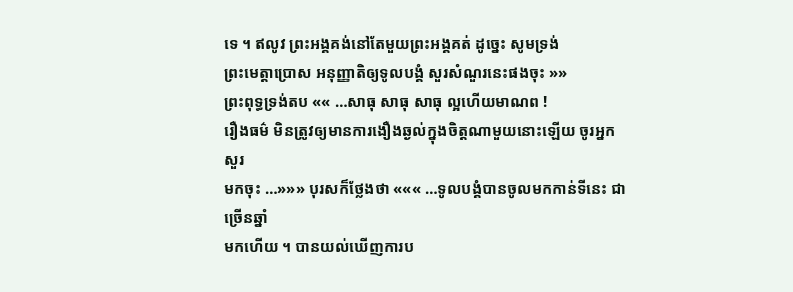ទេ ។ ឥលូវ ព្រះអង្គគង់នៅតែមួយព្រះអង្គគត់ ដូច្នេះ សូមទ្រង់
ព្រះមេត្ដាប្រោស អនុញ្ញាតិឲ្យទូលបង្គំ សួរសំណួរនេះផងចុះ »»
ព្រះពុទ្ធទ្រង់តប «« …សាធុ សាធុ សាធុ ល្អហើយមាណព !
រឿងធម៌ មិនត្រូវឲ្យមានការងឿងឆ្ងល់ក្នុងចិត្ដណាមួយនោះឡើយ ចូរអ្នកសួរ
មកចុះ …»»» បុរសក៏ថ្លែងថា ««« …ទូលបង្គំបានចូលមកកាន់ទីនេះ ជាច្រើនឆ្នាំ
មកហើយ ។ បានយល់ឃើញការប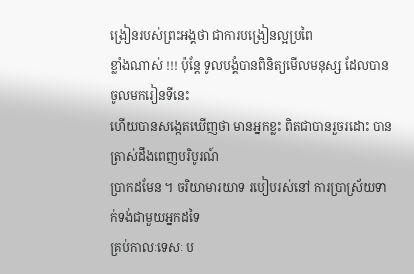ង្រៀនរបស់ព្រះអង្គថា ជាការបង្រៀនល្អប្រពៃ
ខ្លាំងណាស់ !!! ប៉ុន្ដែ ទូលបង្គំបានពិនិត្យមើលមនុស្ស ដែលបានចូលមករៀនទីនេះ
ហើយបានសង្កេតឃើញថា មានអ្នកខ្លះ ពិតជាបានរួចរដោះ បានត្រាស់ដឹងពេញបរិបូរណ៍
ប្រាកដមែន ។ ចរិយាមារយាទ របៀបរស់នៅ ការប្រាស្រ័យទាក់ទង់ជាមួយអ្នកដទៃ
គ្រប់កាលៈទេសៈ ប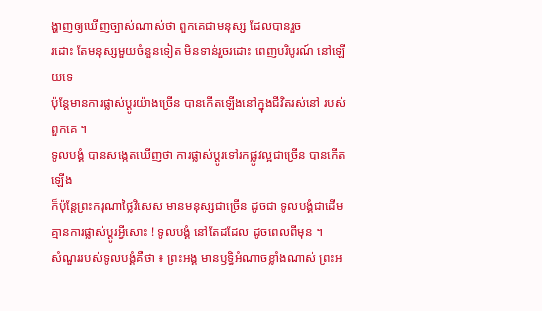ង្ហាញឲ្យឃើញច្បាស់ណាស់ថា ពួកគេជាមនុស្ស ដែលបានរួច
រដោះ តែមនុស្សមួយចំនួនទៀត មិនទាន់រួចរដោះ ពេញបរិបូរណ៍ នៅឡើយទេ
ប៉ុន្ដែមានការផ្លាស់ប្ដូរយ៉ាងច្រើន បានកើតឡើងនៅក្នុងជីវិតរស់នៅ របស់ពួកគេ ។
ទូលបង្គំ បានសង្កេតឃើញថា ការផ្លាស់ប្ដូរទៅរកផ្លូវល្អជាច្រើន បានកើតឡើង
ក៏ប៉ុន្ដែព្រះករុណាថ្លៃវិសេស មានមនុស្សជាច្រើន ដូចជា ទូលបង្គំជាដើម
គ្មានការផ្លាស់ប្ដូរអ្វីសោះ ! ទូលបង្គំ នៅតែដដែល ដូចពេលពីមុន ។
សំណួររបស់ទូលបង្គំគឺថា ៖ ព្រះអង្គ មានឫទ្ធិអំណាចខ្លាំងណាស់ ព្រះអ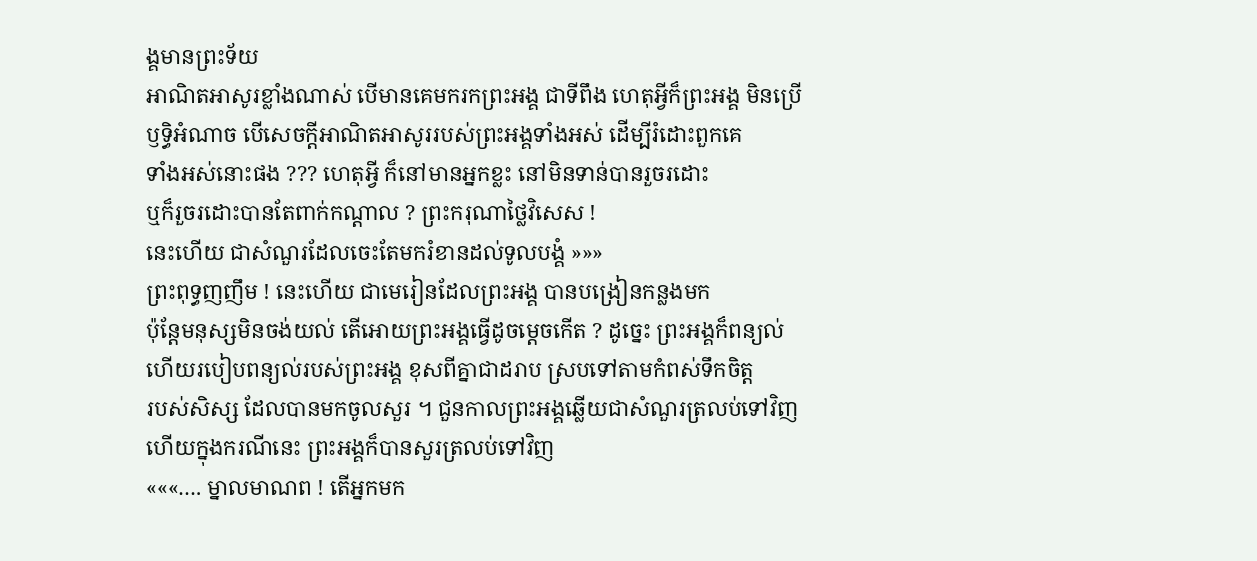ង្គមានព្រះទ័យ
អាណិតអាសូរខ្លាំងណាស់ បើមានគេមករកព្រះអង្គ ជាទីពឹង ហេតុអ្វីក៏ព្រះអង្គ មិនប្រើ
ឫទ្ធិអំណាច បើសេចក្ដីអាណិតអាសូររបស់ព្រះអង្គទាំងអស់ ដើម្បីរំដោះពួកគេ
ទាំងអស់នោះផង ??? ហេតុអ្វី ក៏នៅមានអ្នកខ្លះ នៅមិនទាន់បានរួចរដោះ
ឬក៏រួចរដោះបានតែពាក់កណ្ដាល ? ព្រះករុណាថ្លៃវិសេស !
នេះហើយ ជាសំណួរដែលចេះតែមករំខានដល់ទូលបង្គំ »»»
ព្រះពុទ្ធញញឹម ! នេះហើយ ជាមេរៀនដែលព្រះអង្គ បានបង្រៀនកន្លងមក
ប៉ុន្ដែមនុស្សមិនចង់យល់ តើអោយព្រះអង្គធ្វើដូចម្ដេចកើត ? ដូច្នេះ ព្រះអង្គក៏ពន្យល់
ហើយរបៀបពន្យល់របស់ព្រះអង្គ ខុសពីគ្នាជាដរាប ស្របទៅតាមកំពស់ទឹកចិត្ដ
របស់សិស្ស ដែលបានមកចូលសួរ ។ ជួនកាលព្រះអង្គឆ្លើយជាសំណួរត្រលប់ទៅវិញ
ហើយក្នុងករណីនេះ ព្រះអង្គក៏បានសួរត្រលប់ទៅវិញ
«««…. ម្នាលមាណព ! តើអ្នកមក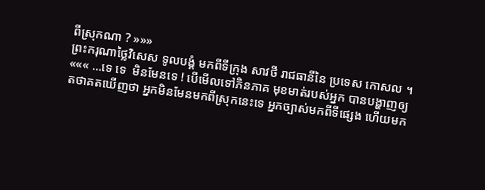ពីស្រុកណា ? »»»
ព្រះករុណាថ្លៃវិសេស ទូលបង្គំ មកពីទីក្រុង សាវថី រាជធានីនៃ ប្រទេស កោសល ។
««« …ទេ ទេ  មិនមែនទេ ! បើមើលទៅភិនភាគ មុខមាត់របស់អ្នក បានបង្ហាញឲ្យ
តថាគតឃើញថា អ្នកមិនមែនមកពីស្រុកនេះទេ អ្នកច្បាស់មកពីទីផ្សេង ហើយមក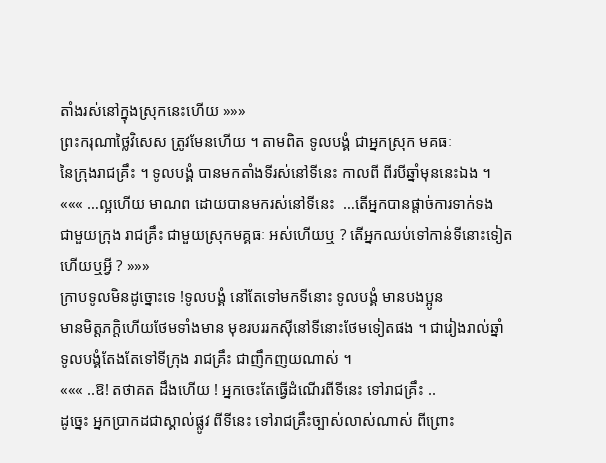តាំងរស់នៅក្នុងស្រុកនេះហើយ »»»
ព្រះករុណាថ្លៃវិសេស ត្រូវមែនហើយ ។ តាមពិត ទូលបង្គំ ជាអ្នកស្រុក មគធៈ
នៃក្រុងរាជគ្រឹះ ។ ទូលបង្គំ បានមកតាំងទីរស់នៅទីនេះ កាលពី ពីរបីឆ្នាំមុននេះឯង ។
««« …ល្អហើយ មាណព ដោយបានមករស់នៅទីនេះ  …តើអ្នកបានផ្ដាច់ការទាក់ទង
ជាមួយក្រុង រាជគ្រឹះ ជាមួយស្រុកមគ្គធៈ អស់ហើយឬ ? តើអ្នកឈប់ទៅកាន់ទីនោះទៀត
ហើយឬអ្វី ? »»»
ក្រាបទូលមិនដូច្នោះទេ !ទូលបង្គំ នៅតែទៅមកទីនោះ ទូលបង្គំ មានបងប្អូន
មានមិត្ដភក្ដិហើយថែមទាំងមាន មុខរបររកស៊ីនៅទីនោះថែមទៀតផង ។ ជារៀងរាល់ឆ្នាំ
ទូលបង្គំតែងតែទៅទីក្រុង រាជគ្រឹះ ជាញឹកញយណាស់ ។
««« ..ឱ! តថាគត ដឹងហើយ ! អ្នកចេះតែធ្វើដំណើរពីទីនេះ ទៅរាជគ្រឹះ ..
ដូច្នេះ អ្នកប្រាកដជាស្គាល់ផ្លូវ ពីទីនេះ ទៅរាជគ្រឹះច្បាស់លាស់ណាស់ ពីព្រោះ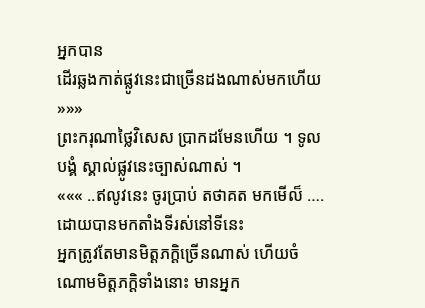អ្នកបាន
ដើរឆ្លងកាត់ផ្លូវនេះជាច្រើនដងណាស់មកហើយ »»»
ព្រះករុណាថ្លៃវិសេស ប្រាកដមែនហើយ ។ ទូលបង្គំ ស្គាល់ផ្លូវនេះច្បាស់ណាស់ ។
««« ..ឥលូវនេះ ចូរប្រាប់ តថាគត មកមើល៏ ….ដោយបានមកតាំងទីរស់នៅទីនេះ
អ្នកត្រូវតែមានមិត្ដភក្ដិច្រើនណាស់ ហើយចំណោមមិត្ដភក្ដិទាំងនោះ មានអ្នក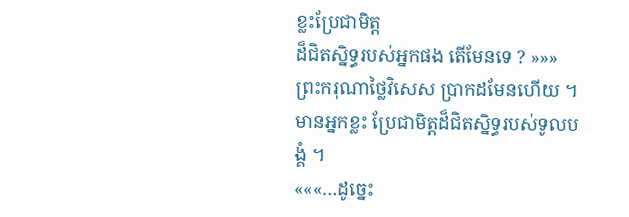ខ្លះប្រែជាមិត្ដ
ដ៏ជិតស្និទ្ធរបស់អ្នកផង តើមែនទេ ? »»»
ព្រះករុណាថ្លៃវិសេស ប្រាកដមែនហើយ ។ មានអ្នកខ្លះ ប្រែជាមិត្ដដ៏ជិតស្និទ្ធរបស់ទូលបង្គំ ។
«««…ដូច្នេះ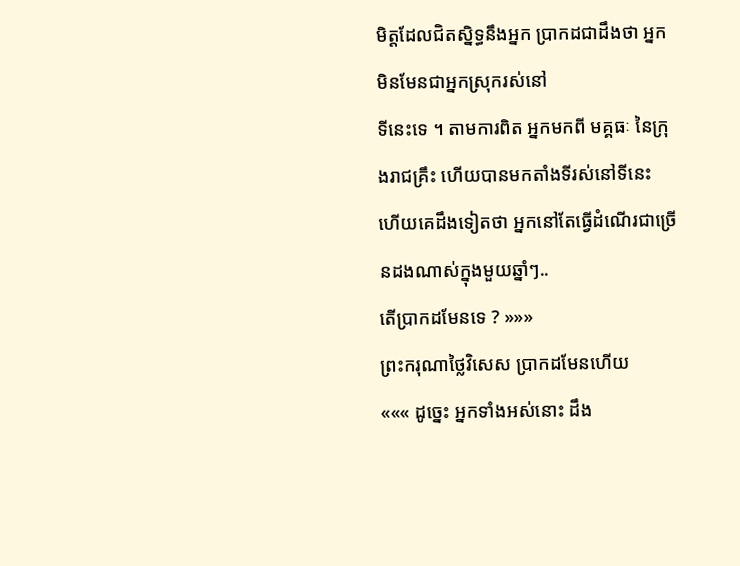មិត្ដដែលជិតស្និទ្ធនឹងអ្នក ប្រាកដជាដឹងថា អ្នកមិនមែនជាអ្នកស្រុករស់នៅ
ទីនេះទេ ។ តាមការពិត អ្នកមកពី មគ្គធៈ នៃក្រុងរាជគ្រឹះ ហើយបានមកតាំងទីរស់នៅទីនេះ
ហើយគេដឹងទៀតថា អ្នកនៅតែធ្វើដំណើរជាច្រើនដងណាស់ក្នុងមួយឆ្នាំៗ..
តើប្រាកដមែនទេ ? »»»
ព្រះករុណាថ្លៃវិសេស ប្រាកដមែនហើយ
««« ដូច្នេះ អ្នកទាំងអស់នោះ ដឹង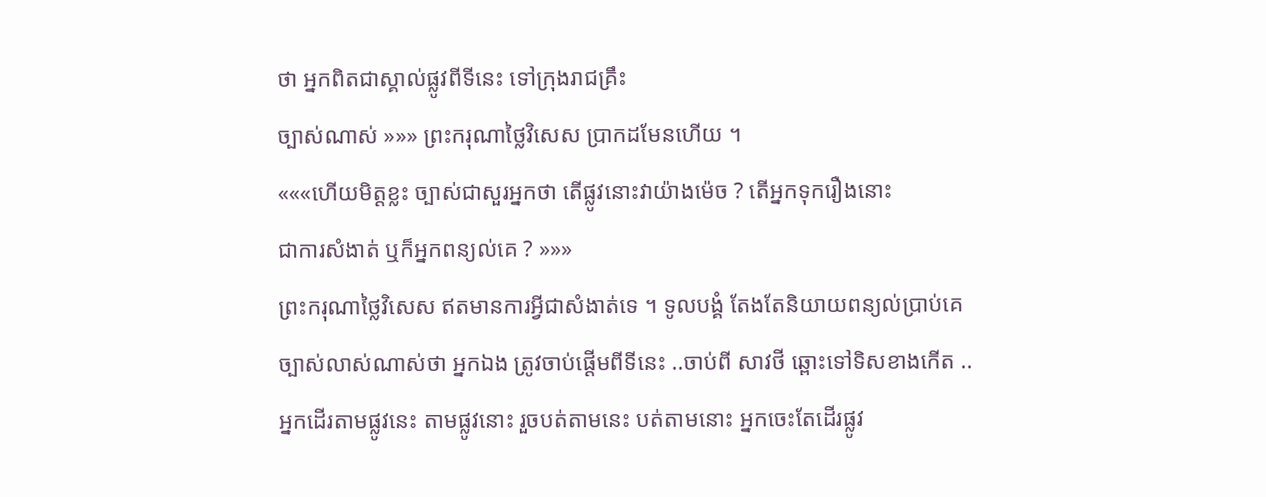ថា អ្នកពិតជាស្គាល់ផ្លូវពីទីនេះ ទៅក្រុងរាជគ្រឹះ
ច្បាស់ណាស់ »»» ព្រះករុណាថ្លៃវិសេស ប្រាកដមែនហើយ ។
«««ហើយមិត្ដខ្លះ ច្បាស់ជាសួរអ្នកថា តើផ្លូវនោះវាយ៉ាងម៉េច ? តើអ្នកទុករឿងនោះ
ជាការសំងាត់ ឬក៏អ្នកពន្យល់គេ ? »»»
ព្រះករុណាថ្លៃវិសេស ឥតមានការអ្វីជាសំងាត់ទេ ។ ទូលបង្គំ តែងតែនិយាយពន្យល់ប្រាប់គេ
ច្បាស់លាស់ណាស់ថា អ្នកឯង ត្រូវចាប់ផ្ដើមពីទីនេះ ..ចាប់ពី សាវថី ឆ្ពោះទៅទិសខាងកើត ..
អ្នកដើរតាមផ្លូវនេះ តាមផ្លូវនោះ រួចបត់តាមនេះ បត់តាមនោះ អ្នកចេះតែដើរផ្លូវ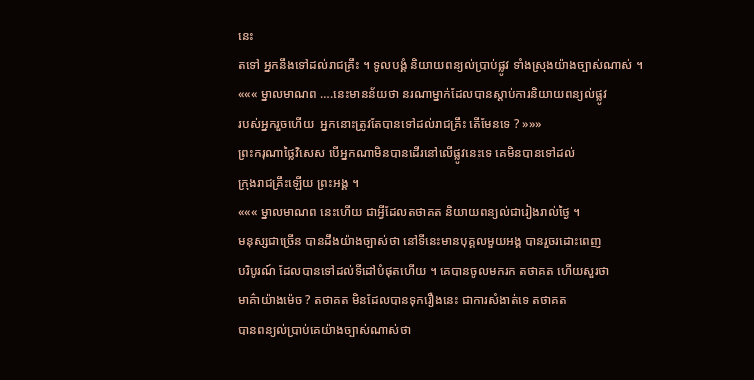នេះ
តទៅ អ្នកនឹងទៅដល់រាជគ្រឹះ ។ ទូលបង្គំ និយាយពន្យល់ប្រាប់ផ្លូវ ទាំងស្រុងយ៉ាងច្បាស់ណាស់ ។
««« ម្នាលមាណព ….នេះមានន័យថា នរណាម្នាក់ដែលបានស្ដាប់ការនិយាយពន្យល់ផ្លូវ
របស់អ្នករួចហើយ  អ្នកនោះត្រូវតែបានទៅដល់រាជគ្រឹះ តើមែនទេ ? »»»
ព្រះករុណាថ្លៃវិសេស បើអ្នកណាមិនបានដើរនៅលើផ្លូវនេះទេ គេមិនបានទៅដល់
ក្រុងរាជគ្រឹះឡើយ ព្រះអង្គ ។
««« ម្នាលមាណព នេះហើយ ជាអ្វីដែលតថាគត និយាយពន្យល់ជារៀងរាល់ថ្ងៃ ។
មនុស្សជាច្រើន បានដឹងយ៉ាងច្បាស់ថា នៅទីនេះមានបុគ្គលមួយអង្គ បានរួចរដោះពេញ
បរិបូរណ៍ ដែលបានទៅដល់ទីដៅបំផុតហើយ ។ គេបានចូលមករក តថាគត ហើយសួរថា
មាគ៌ាយ៉ាងម៉េច ? តថាគត មិនដែលបានទុករឿងនេះ ជាការសំងាត់ទេ តថាគត
បានពន្យល់ប្រាប់គេយ៉ាងច្បាស់ណាស់ថា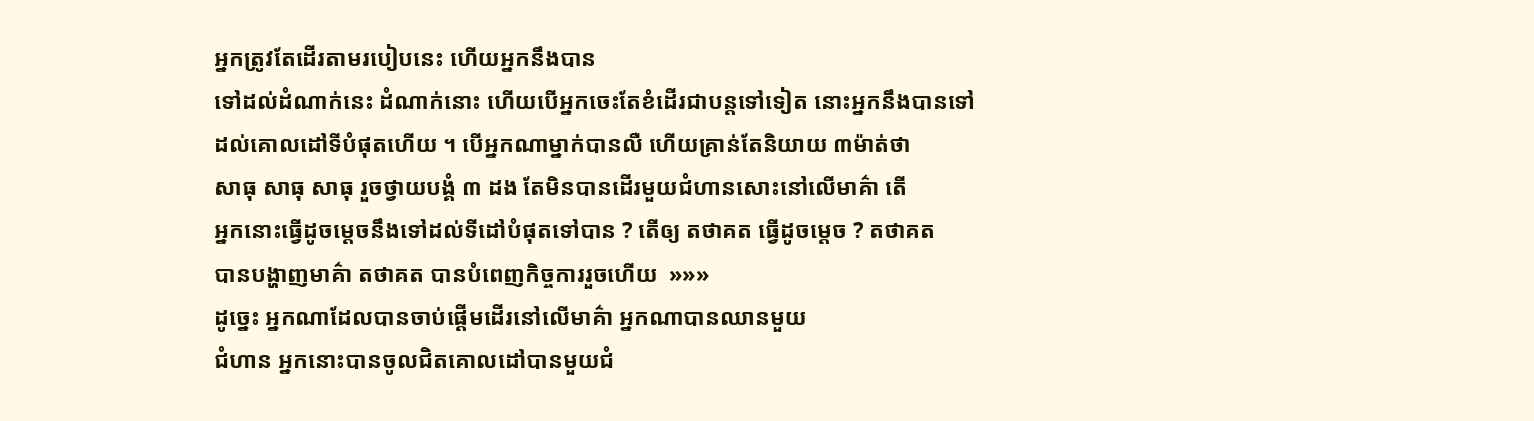អ្នកត្រូវតែដើរតាមរបៀបនេះ ហើយអ្នកនឹងបាន
ទៅដល់ដំណាក់នេះ ដំណាក់នោះ ហើយបើអ្នកចេះតែខំដើរជាបន្ដទៅទៀត នោះអ្នកនឹងបានទៅ
ដល់គោលដៅទីបំផុតហើយ ។ បើអ្នកណាម្នាក់បានលឺ ហើយគ្រាន់តែនិយាយ ៣ម៉ាត់ថា
សាធុ សាធុ សាធុ រួចថ្វាយបង្គំ ៣ ដង តែមិនបានដើរមួយជំហានសោះនៅលើមាគ៌ា តើ
អ្នកនោះធ្វើដូចម្ដេចនឹងទៅដល់ទីដៅបំផុតទៅបាន ? តើឲ្យ តថាគត ធ្វើដូចម្ដេច ? តថាគត
បានបង្ហាញមាគ៌ា តថាគត បានបំពេញកិច្ចការរួចហើយ  »»»
ដូច្នេះ អ្នកណាដែលបានចាប់ផ្ដើមដើរនៅលើមាគ៌ា អ្នកណាបានឈានមួយ
ជំហាន អ្នកនោះបានចូលជិតគោលដៅបានមួយជំ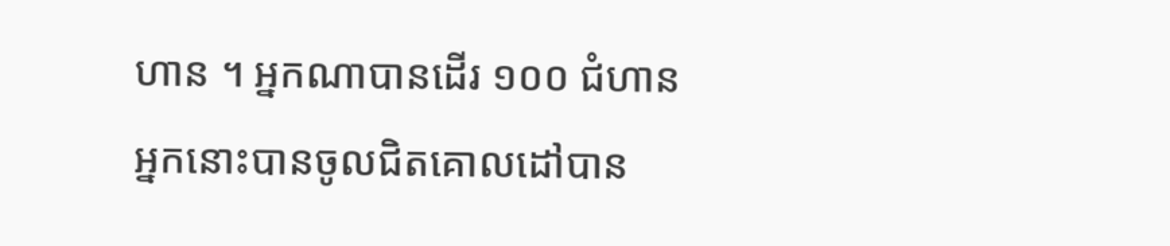ហាន ។ អ្នកណាបានដើរ ១០០ ជំហាន
អ្នកនោះបានចូលជិតគោលដៅបាន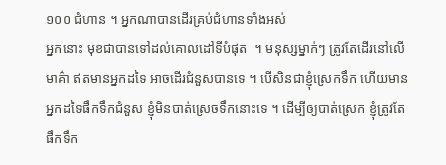១០០ ជំហាន ។ អ្នកណាបានដើរគ្រប់ជំហានទាំងអស់
អ្នកនោះ មុខជាបានទៅដល់គោលដៅទីបំផុត  ។ មនុស្សម្នាក់ៗ ត្រូវតែដើរនៅលើ
មាគ៌ា ឥតមានអ្នកដទៃ អាចដើរជំនួសបានទេ ។ បើសិនជាខ្ញុំស្រេកទឹក ហើយមាន
អ្នកដទៃផឹកទឹកជំនួស ខ្ញុំមិនបាត់ស្រេចទឹកនោះទេ ។ ដើម្បីឲ្យបាត់ស្រេក ខ្ញុំត្រូវតែផឹកទឹក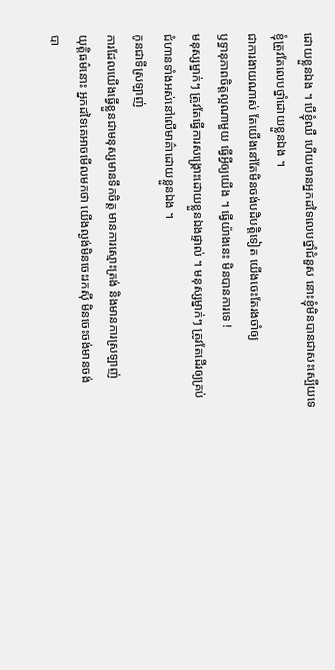ដោយខ្លួនឯង ។ បើខ្ញុំឈឺ ហើយមានអ្នកដទៃលេបថ្នាំជំនួស នោះខ្ញុំមិនបានជាសះស្បើយទេ
ខ្ញុំត្រូវតែលេបថ្នាំដោយខ្លួនឯង ។
ជាការងាយណាស់ តែយើងនៅតែមិនចង់បដិបត្ដិទៀត យើងចេះតែរងចាំឲ្យ
ឫទ្ធានុភាពចិត្ដល្អណាមួយ ធ្វើអ្វីឲ្យយើង ។ ធ្វើយ៉ាងនេះ មិនបានការទេ !
មនុស្សម្នាក់ៗ ត្រូវតែធ្វើការសង្គ្រោះដោយខ្លួនឯងផ្ទាល់ ។ មនុស្សម្នាក់ៗ ត្រូវតែដើរឲ្យគ្រប់
ជំហានទាំងអស់នៅលើមាគ៌ាដោយខ្លួនឯង ។
កូនជាទីស្រឡាញ់
ការដែលយើងធ្វើខ្លួនជាមនុស្សមានទឹកចិត្ត មានការស្មោះត្រង់ និងមានការស្រឡាញ់
យុត្តិធម៌នោះ អ្នកដទៃគេអាចមើលមកថា យើងល្ងង់មិនចេះរកស៊ី មិនចេះចង់មានចង់
បា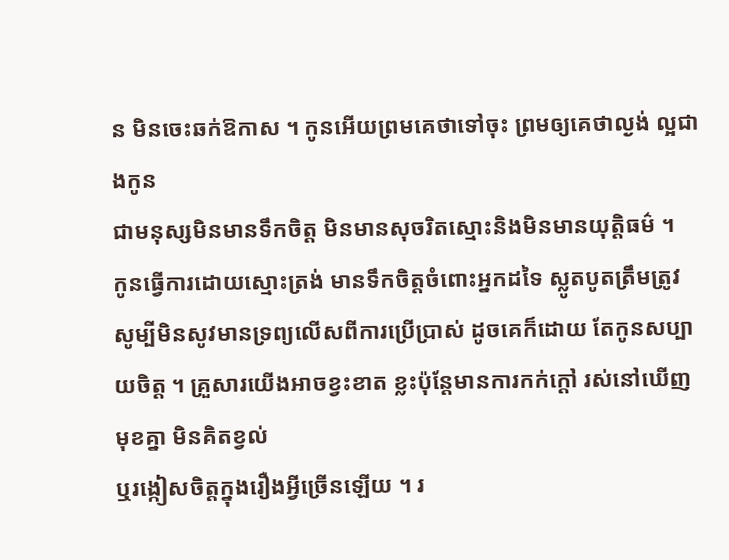ន មិនចេះឆក់ឱកាស ។ កូនអើយព្រមគេថាទៅចុះ ព្រមឲ្យគេថាល្ងង់ ល្អជាងកូន
ជាមនុស្សមិនមានទឹកចិត្ត មិនមានសុចរិតស្មោះនិងមិនមានយុត្តិធម៌ ។
កូនធ្វើការដោយស្មោះត្រង់ មានទឹកចិត្តចំពោះអ្នកដទៃ ស្លូតបូតត្រឹមត្រូវ សូម្បីមិនសូវមានទ្រព្យលើសពីការប្រើប្រាស់ ដូចគេក៏ដោយ តែកូនសប្បាយចិត្ត ។ គ្រួសារយើងអាចខ្វះខាត ខ្លះប៉ុន្តែមានការកក់ក្តៅ រស់នៅឃើញមុខគ្នា មិនគិតខ្វល់
ឬរង្កៀសចិត្តក្នុងរឿងអ្វីច្រើនឡើយ ។ រ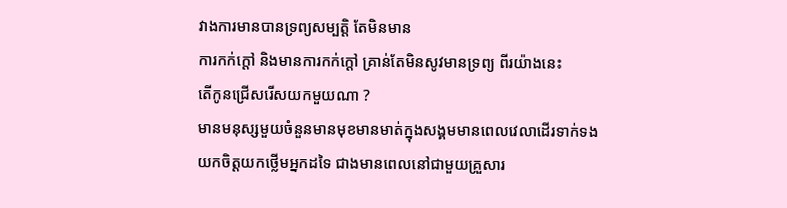វាងការមានបានទ្រព្យសម្បត្តិ តែមិនមាន
ការកក់ក្តៅ និងមានការកក់ក្តៅ គ្រាន់តែមិនសូវមានទ្រព្យ ពីរយ៉ាងនេះ
តើកូនជ្រើសរើសយកមួយណា ?
មានមនុស្សមួយចំនួនមានមុខមានមាត់ក្នុងសង្គមមានពេលវេលាដើរទាក់ទង
យកចិត្តយកថ្លើមអ្នកដទៃ ជាងមានពេលនៅជាមួយគ្រួសារ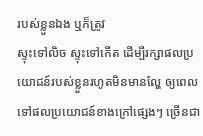របស់ខ្លួនឯង ឬក៏ត្រូវ
ស្ទុះទៅលិច ស្ទុះទៅកើត ដើម្បីរក្សាផលប្រយោជន៍របស់ខ្លួនរហូតមិនមានល្ហែ ឲ្យពេលទៅផលប្រយោជន៍ខាងក្រៅផ្សេងៗ ច្រើនជា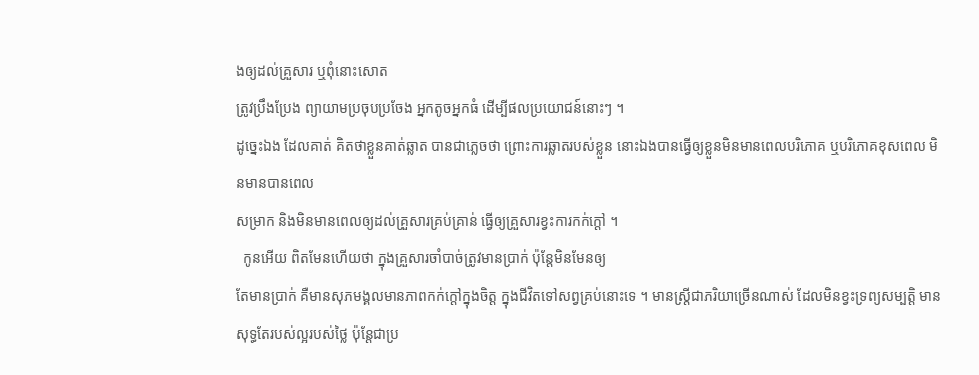ងឲ្យដល់គ្រួសារ ឬពុំនោះសោត
ត្រូវប្រឹងប្រែង ព្យាយាមប្រចុបប្រចែង អ្នកតូចអ្នកធំ ដើម្បីផលប្រយោជន៍នោះៗ ។
ដូច្នេះឯង ដែលគាត់ គិតថាខ្លួនគាត់ឆ្លាត បានជាភ្លេចថា ព្រោះការឆ្លាតរបស់ខ្លួន នោះឯងបានធ្វើឲ្យខ្លួនមិនមានពេលបរិភោគ ឬបរិភោគខុសពេល មិនមានបានពេល
សម្រាក និងមិនមានពេលឲ្យដល់គ្រួសារគ្រប់គ្រាន់ ធ្វើឲ្យគ្រួសារខ្វះការកក់ក្តៅ ។
  កូនអើយ ពិតមែនហើយថា ក្នុងគ្រួសារចាំបាច់ត្រូវមានប្រាក់ ប៉ុន្តែមិនមែនឲ្យ
តែមានប្រាក់ គឺមានសុភមង្គលមានភាពកក់ក្តៅក្នុងចិត្ត ក្នុងជីវិតទៅសព្វគ្រប់នោះទេ ។ មានស្រ្តីជាភរិយាច្រើនណាស់ ដែលមិនខ្វះទ្រព្យសម្បត្តិ មានសុទ្ធតែរបស់ល្អរបស់ថ្លៃ ប៉ុន្តែជាប្រ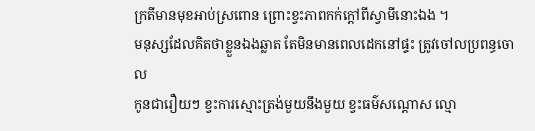ក្រតីមានមុខអាប់ស្រពោន ព្រោះខ្វះភាពកក់ក្តៅពីស្វាមីនោះឯង ។
មនុស្សដែលគិតថាខ្លួនឯងឆ្លាត តែមិនមានពេលដេកនៅផ្ទះ ត្រូវចៅលប្រពន្ធចោល
កូនជារឿយៗ ខ្វះការស្មោះត្រង់មួយនឹងមួយ ខ្វះធម៌សណ្ដោស ល្មោ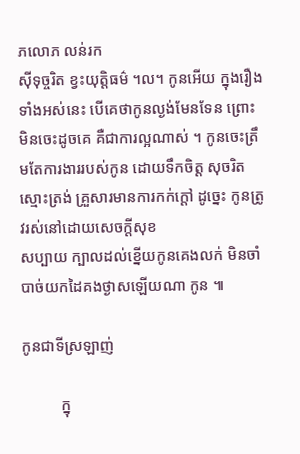ភលោភ លន់រក
ស៊ីទុច្ចរិត ខ្វះយុតិ្តធម៌ ។ល។ កូនអើយ ក្នុងរឿង ទាំងអស់នេះ បើគេថាកូនល្ងង់មែនទែន ព្រោះមិនចេះដូចគេ គឺជាការល្អណាស់ ។ កូនចេះត្រឹមតែការងាររបស់កូន ដោយទឹកចិត្ត សុចរិតស្មោះត្រង់ គ្រួសារមានការកក់ក្តៅ ដូច្នេះ កូនត្រូវរស់នៅដោយសេចក្តីសុខ
សប្បាយ ក្បាលដល់ខ្នើយកូនគេងលក់ មិនចាំបាច់យកដៃគងថ្ងាសឡើយណា កូន ៕

កូនជាទីស្រឡាញ់

          ក្នុ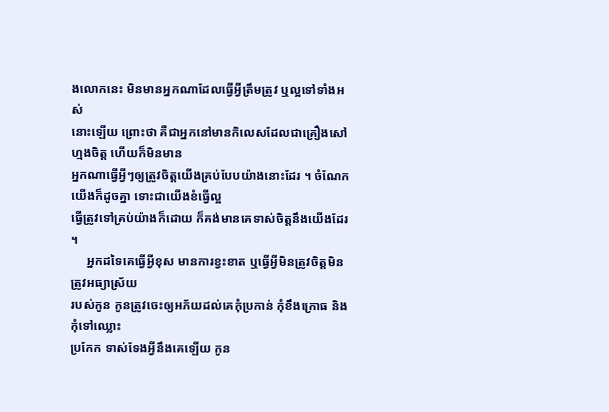ងលោកនេះ មិនមានអ្នកណាដែលធ្វើអ្វីត្រឹមត្រូវ ឬល្អទៅទាំងអស់
នោះឡើយ ព្រោះថា គឺជាអ្នកនៅមានកិលេសដែលជាគ្រឿងសៅហ្មងចិត្ត ហើយក៏មិនមាន
អ្នកណាធ្វើអ្វីៗឲ្យត្រូវចិត្តយើងគ្រប់បែបយ៉ាងនោះដែរ ។ ចំណែកយើងក៏ដូចគ្នា ទោះជាយើងខំធ្វើល្អ
ធ្វើត្រូវទៅគ្រប់យ៉ាងក៏ដោយ ក៏គង់មានគេទាស់ចិត្តនឹងយើងដែរ ។
     អ្នកដទៃគេធ្វើអ្វីខុស មានការខ្វះខាត ឬធ្វើអ្វីមិនត្រូវចិត្តមិនត្រូវអធ្យាស្រ័យ
របស់កូន កូនត្រូវចេះឲ្យអភ័យដល់គេកុំប្រកាន់ កុំខឹងក្រោធ និងកុំទៅឈ្លោះ
ប្រកែក ទាស់ទែងអ្វីនឹងគេឡើយ កូន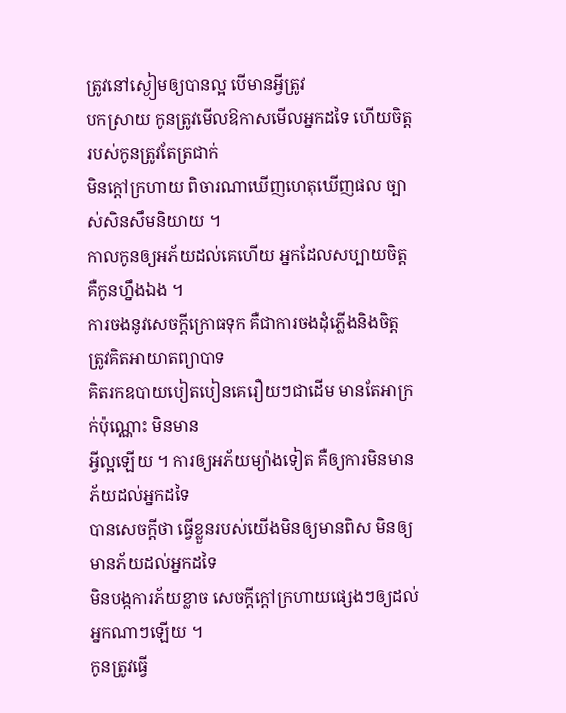ត្រូវនៅស្ងៀមឲ្យបានល្អ បើមានអ្វីត្រូវ
បកស្រាយ កូនត្រូវមើលឱកាសមើលអ្នកដទៃ ហើយចិត្តរបស់កូនត្រូវតែត្រជាក់
មិនក្តៅក្រហាយ ពិចារណាឃើញហេតុឃើញផល ច្បាស់សិនសឹមនិយាយ ។
កាលកូនឲ្យអភ័យដល់គេហើយ អ្នកដែលសប្បាយចិត្តគឺកូនហ្នឹងឯង ។
ការចងនូវសេចក្តីក្រោធទុក គឺជាការចងដុំភ្លើងនិងចិត្ត ត្រូវគិតអាយាតព្យាបាទ
គិតរកឧបាយបៀតបៀនគេរឿយៗជាដើម មានតែអាក្រក់ប៉ុណ្ណោះ មិនមាន
អ្វីល្អឡើយ ។ ការឲ្យអភ័យម្យ៉ាងទៀត គឺឲ្យការមិនមានភ័យដល់អ្នកដទៃ
បានសេចក្តីថា ធ្វើខ្លួនរបស់យើងមិនឲ្យមានពិស មិនឲ្យមានភ័យដល់អ្នកដទៃ
មិនបង្កការភ័យខ្លាច សេចក្តីក្តៅក្រហាយផ្សេងៗឲ្យដល់អ្នកណាៗឡើយ ។
កូនត្រូវធ្វើ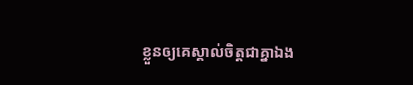ខ្លួនឲ្យគេស្គាល់ចិត្តជាគ្នាឯង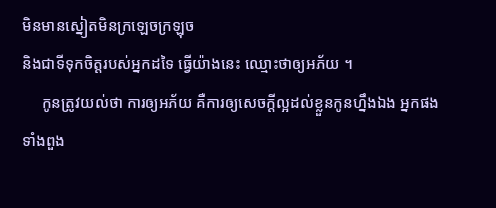មិនមានស្នៀតមិនក្រឡេចក្រឡុច
និងជាទីទុកចិត្តរបស់អ្នកដទៃ ធ្វើយ៉ាងនេះ ឈ្មោះថាឲ្យអភ័យ ។
     កូនត្រូវយល់ថា ការឲ្យអភ័យ គឺការឲ្យសេចក្តីល្អដល់ខ្លួនកូនហ្នឹងឯង អ្នកផង
ទាំងពួង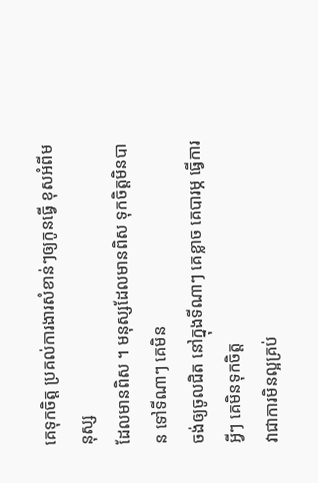គេទុកចិត្ត ប្រគល់ការងារសំខាន់ៗឲ្យកូនធ្វើ ខុសអំពីមនុស្ស
ដែលមានពិស ។ មនុស្សដែលមានពិស ទុកចិត្តមិនបាន ទៅទីណាៗ គេមិន
ចង់ឲ្យចូលជិត នៅក្នុងទីណាៗ គេខ្លាច គេបារម្ភ ធ្វើការអ្វីៗ គេមិនទុកចិត្ត
វាជាការមិនល្អគ្រប់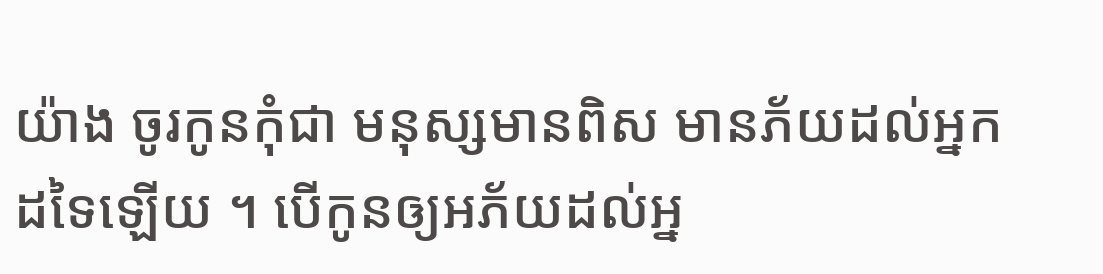យ៉ាង ចូរកូនកុំជា មនុស្សមានពិស មានភ័យដល់អ្នក
ដទៃឡើយ ។ បើកូនឲ្យអភ័យដល់អ្ន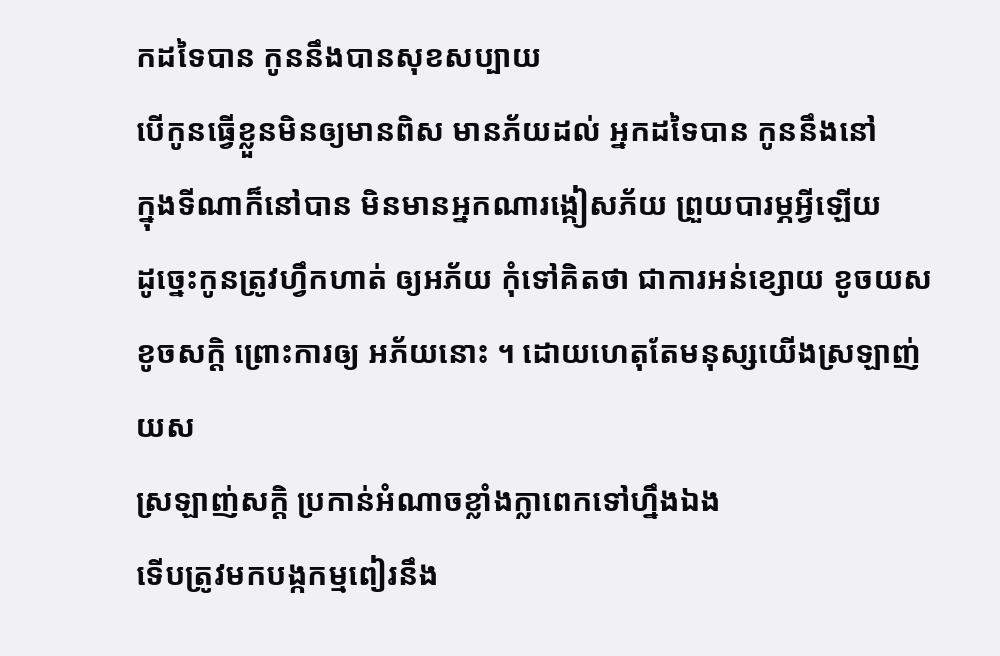កដទៃបាន កូននឹងបានសុខសប្បាយ
បើកូនធ្វើខ្លួនមិនឲ្យមានពិស មានភ័យដល់ អ្នកដទៃបាន កូននឹងនៅ
ក្នុងទីណាក៏នៅបាន មិនមានអ្នកណារង្កៀសភ័យ ព្រួយបារម្ភអ្វីឡើយ
ដូច្នេះកូនត្រូវហ្វឹកហាត់ ឲ្យអភ័យ កុំទៅគិតថា ជាការអន់ខ្សោយ ខូចយស
ខូចសក្តិ ព្រោះការឲ្យ អភ័យនោះ ។ ដោយហេតុតែមនុស្សយើងស្រឡាញ់យស
ស្រឡាញ់សក្តិ ប្រកាន់អំណាចខ្លាំងក្លាពេកទៅហ្នឹងឯង
ទើបត្រូវមកបង្កកម្មពៀរនឹង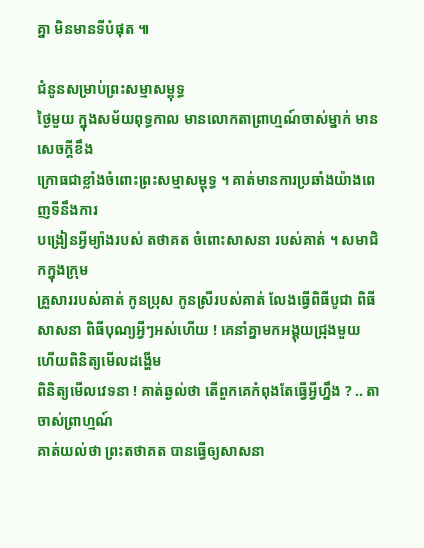គ្នា មិនមានទីបំផុត ៕

ជំនូនសម្រាប់ព្រះសម្មាសម្ពុទ្ធ
ថ្ងៃមួយ ក្នុងសម័យពុទ្ធកាល មានលោកតាព្រាហ្មណ៍ចាស់ម្នាក់ មានសេចក្ដីខឹង
ក្រោធជាខ្លាំងចំពោះព្រះសម្មាសម្ពុទ្ធ ។ គាត់មានការប្រឆាំងយ៉ាងពេញទីនឹងការ
បង្រៀនអ្វីម្យ៉ាងរបស់ តថាគត ចំពោះសាសនា របស់គាត់ ។ សមាជិកក្នុងក្រុម
គ្រួសាររបស់គាត់ កូនប្រុស កូនស្រីរបស់គាត់ លែងធ្វើពិធីបូជា ពិធីសាសនា ពិធីបុណ្យអ្វីៗអស់ហើយ ! គេនាំគ្នាមកអង្គុយជ្រុងមួយ ហើយពិនិត្យមើលដង្ហើម
ពិនិត្យមើលវេទនា ! គាត់ឆ្ងល់ថា តើពួកគេកំពុងតែធ្វើអ្វីហ្នឹង ? .. តាចាស់ព្រាហ្មណ៍
គាត់យល់ថា ព្រះតថាគត បានធ្វើឲ្យសាសនា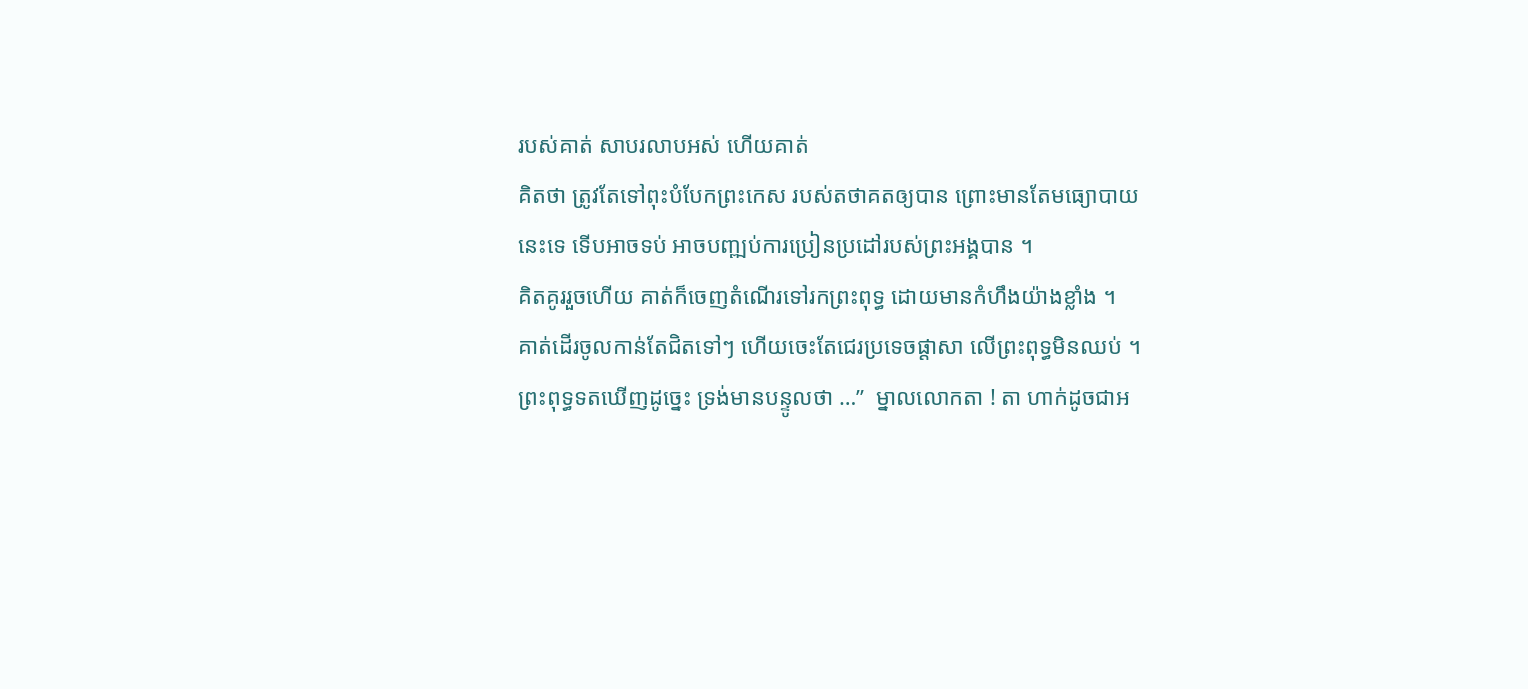របស់គាត់ សាបរលាបអស់ ហើយគាត់
គិតថា ត្រូវតែទៅពុះបំបែកព្រះកេស របស់តថាគតឲ្យបាន ព្រោះមានតែមធ្យោបាយ
នេះទេ ទើបអាចទប់ អាចបញ្ឍប់ការប្រៀនប្រដៅរបស់ព្រះអង្គបាន ។
គិតគូររួចហើយ គាត់ក៏ចេញតំណើរទៅរកព្រះពុទ្ធ ដោយមានកំហឹងយ៉ាងខ្លាំង ។
គាត់ដើរចូលកាន់តែជិតទៅៗ ហើយចេះតែជេរប្រទេចផ្ដាសា លើព្រះពុទ្ធមិនឈប់ ។
ព្រះពុទ្ធទតឃើញដូច្នេះ ទ្រង់មានបន្ទូលថា …”  ម្នាលលោកតា ! តា ហាក់ដូចជាអ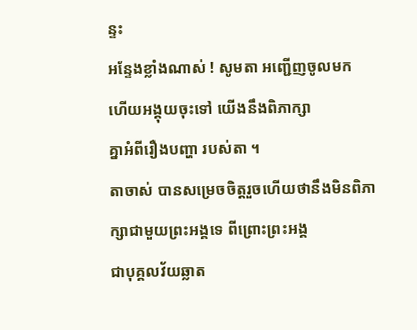ន្ទះ
អន្ទែងខ្លាំងណាស់ ! សូមតា អញ្ជើញចូលមក ហើយអង្គុយចុះទៅ យើងនឹងពិភាក្សា
គ្នាអំពីរឿងបញ្ហា របស់តា ។
តាចាស់ បានសម្រេចចិត្ដរួចហើយថានឹងមិនពិភាក្សាជាមួយព្រះអង្គទេ ពីព្រោះព្រះអង្គ
ជាបុគ្គលវ័យឆ្លាត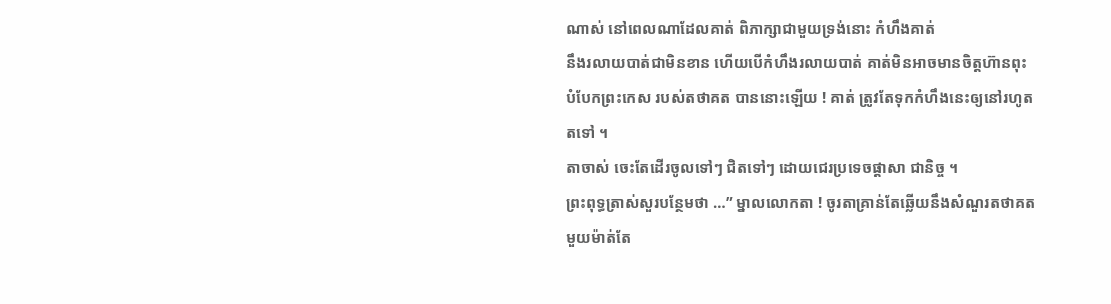ណាស់ នៅពេលណាដែលគាត់ ពិភាក្សាជាមួយទ្រង់នោះ កំហឹងគាត់
នឹងរលាយបាត់ជាមិនខាន ហើយបើកំហឹងរលាយបាត់ គាត់មិនអាចមានចិត្ដហ៊ានពុះ
បំបែកព្រះកេស របស់តថាគត បាននោះឡើយ ! គាត់ ត្រូវតែទុកកំហឹងនេះឲ្យនៅរហូត
តទៅ ។
តាចាស់ ចេះតែដើរចូលទៅៗ ជិតទៅៗ ដោយជេរប្រទេចផ្ដាសា ជានិច្ច ។
ព្រះពុទ្ធត្រាស់សួរបន្ថែមថា …” ម្នាលលោកតា ! ចូរតាគ្រាន់តែឆ្លើយនឹងសំណួរតថាគត
មួយម៉ាត់តែ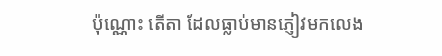ប៉ុណ្ណោះ តើតា ដែលធ្លាប់មានភ្ញៀវមកលេង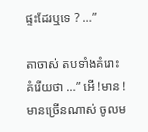ផ្ទះដែរឬទេ ? …”

តាចាស់ តបទាំងគំរោះគំរើយថា …” អើ !មាន ! មានច្រើនណាស់ ចូលម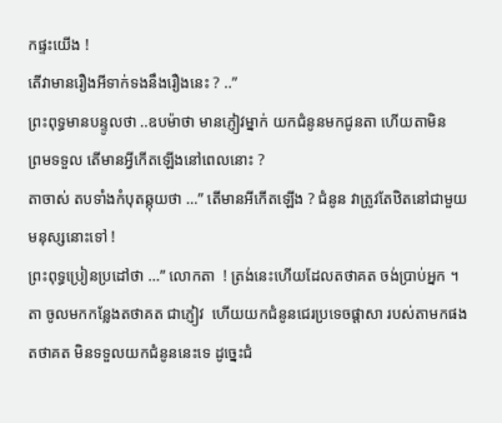កផ្ទះយើង !
តើវាមានរឿងអីទាក់ទងនឹងរឿងនេះ ? ..”
ព្រះពុទ្ធមានបន្ទូលថា ..ឧបម៉ាថា មានភ្ញៀវម្នាក់ យកជំនូនមកជូនតា ហើយតាមិន
ព្រមទទួល តើមានអ្វីកើតឡើងនៅពេលនោះ ?
តាចាស់ តបទាំងកំបុតឆ្កុយថា …” តើមានអីកើតឡើង ? ជំនូន វាត្រូវតែឋិតនៅជាមួយ
មនុស្សនោះទៅ !
ព្រះពុទ្ធប្រៀនប្រដៅថា …” លោកតា  ! ត្រង់នេះហើយដែលតថាគត ចង់ប្រាប់អ្នក ។
តា ចូលមកកន្លែងតថាគត ជាភ្ញៀវ  ហើយយកជំនូនជេរប្រទេចផ្ដាសា របស់តាមកផង
តថាគត មិនទទួលយកជំនូននេះទេ ដូច្នេះជំ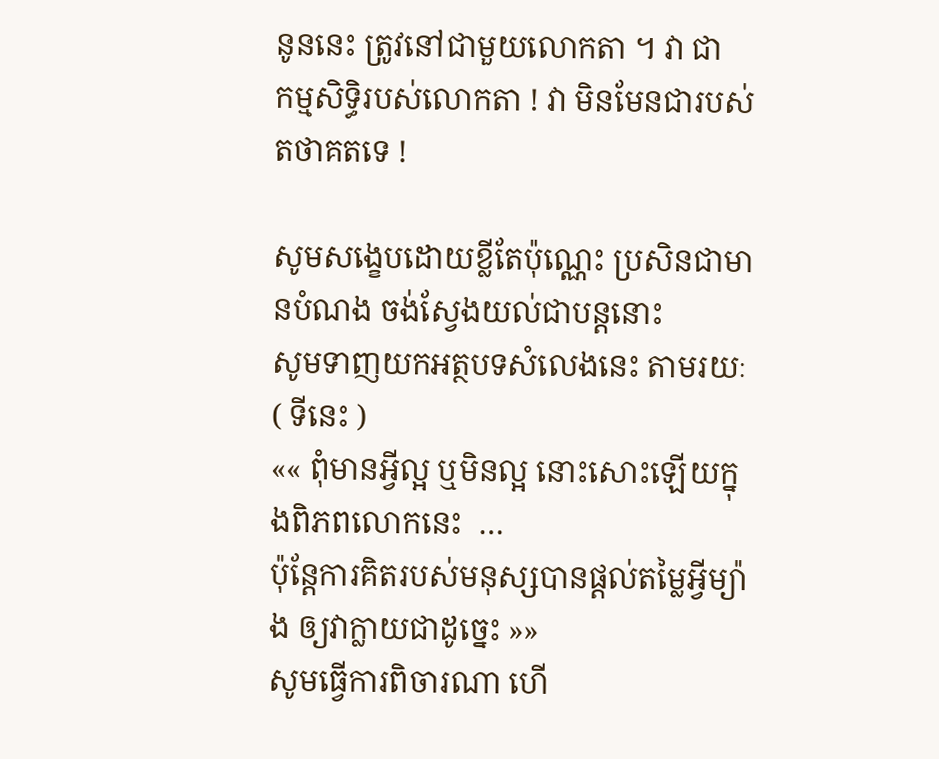នូននេះ ត្រូវនៅជាមួយលោកតា ។ វា ជា
កម្មសិទ្ធិរបស់លោកតា ! វា មិនមែនជារបស់តថាគតទេ !

សូមសង្ខេបដោយខ្លីតែប៉ុណ្ណេះ ប្រសិនជាមានបំណង ចង់ស្វែងយល់ជាបន្ដនោះ
សូមទាញយកអត្ថបទសំលេងនេះ តាមរយៈ
( ទីនេះ )
«« ពុំមានអ្វីល្អ ឬមិនល្អ នោះសោះឡើយក្នុងពិភពលោកនេះ  …
ប៉ុន្ដែការគិតរបស់មនុស្សបានផ្ដល់តម្លៃអ្វីម្យ៉ាង ឲ្យវាក្លាយជាដូច្នេះ »»
សូមធ្វើការពិចារណា ហើ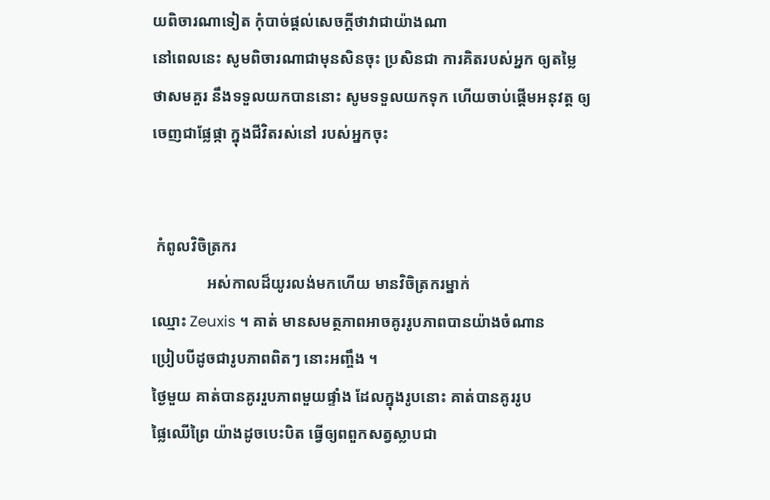យពិចារណាទៀត កុំបាច់ផ្ដល់សេចក្ដីថាវាជាយ៉ាងណា
នៅពេលនេះ សូមពិចារណាជាមុនសិនចុះ ប្រសិនជា ការគិតរបស់អ្នក ឲ្យតម្លៃ
ថាសមគួរ នឹងទទួលយកបាននោះ សូមទទួលយកទុក ហើយចាប់ផ្ដើមអនុវត្ដ ឲ្យ
ចេញជាផ្លែផ្កា ក្នុងជីវិតរស់នៅ របស់អ្នកចុះ


 កំពូលវិចិត្រករ
              អស់កាលដ៏យូរលង់មកហើយ មានវិចិត្រករម្នាក់
ឈ្មោះ Zeuxis ។ គាត់ មានសមត្ថភាពអាចគូររូបភាពបានយ៉ាងចំណាន
ប្រៀបបីដូចជារូបភាពពិតៗ នោះអញ្ចឹង ។
ថ្ងៃមួយ គាត់បានគូររួបភាពមួយផ្ទាំង ដែលក្នុងរូបនោះ គាត់បានគូររូប
ផ្លៃឈើព្រៃ យ៉ាងដូចបេះបិត ធ្វើឲ្យពពួកសត្វស្លាបជា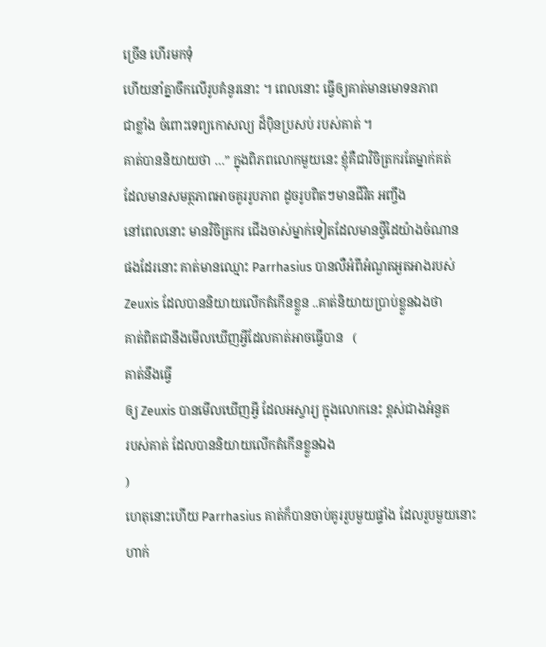ច្រើន ហើរមកទុំ
ហើយនាំគ្នាចឹកលើរូបគំនូរនោះ ។ ពេលនោះ ធ្វើឲ្យគាត់មានមោទនភាព
ជាខ្លាំង ចំពោះទេព្យកោសល្យ ដ៏ប៉ិនប្រសប់ របស់គាត់ ។
គាត់បាននិយាយថា …” ក្នុងពិភពលោកមួយនេះ ខ្ញុំគឺជាវិចិត្រករតែម្នាក់គត់
ដែលមានសមត្ថភាពអាចគូររូបភាព ដូចរូបពិតៗមានជីវិត អញ្ចឹង
នៅពេលនោះ មានវិចិត្រករ ជើងចាស់ម្នាក់ទៀតដែលមានថ្វីដៃយ៉ាងចំណាន
ផងដែរនោះ គាត់មានឈ្មោះ Parrhasius បានលឺអំពីអំណួតអួតអាងរបស់
Zeuxis ដែលបាននិយាយលើកតំកើនខ្លួន ..គាត់និយាយប្រាប់ខ្លួនឯងថា
គាត់ពិតជានឹងមើលឃើញអ្វីដែលគាត់អាចធ្វើបាន   (
គាត់នឹងធ្វើ
ឲ្យ Zeuxis បានមើលឃើញអ្វី ដែលអស្ចារ្យ ក្នុងលោកនេះ ខ្ពស់ជាងអំនួត
របស់គាត់ ដែលបាននិយាយលើកតំកើនខ្លួនឯង
)
ហេតុនោះហើយ Parrhasius គាត់ក៏បានចាប់គូររួបមួយផ្ទាំង ដែលរួបមួយនោះ
ហាក់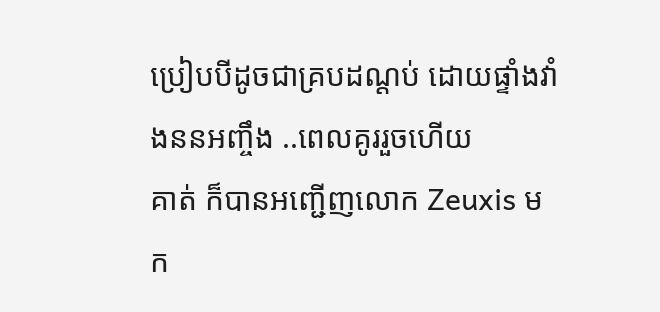ប្រៀបបីដូចជាគ្របដណ្ដប់ ដោយផ្ទាំងវាំងននអញ្ចឹង ..ពេលគូររួចហើយ
គាត់ ក៏បានអញ្ជើញលោក Zeuxis មក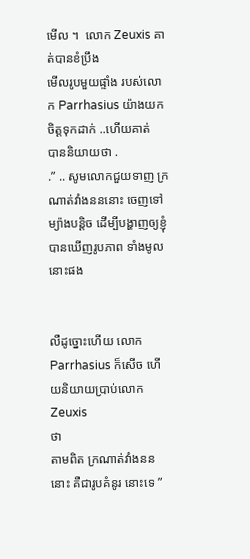មើល ។  លោក Zeuxis គាត់បានខំប្រឹង
មើលរូបមួយផ្ទាំង របស់លោក Parrhasius យ៉ាងយកចិត្ដទុកដាក់ ..ហើយគាត់
បាននិយាយថា .
.” .. សូមលោកជួយទាញ ក្រណាត់វាំងនននោះ ចេញទៅ
ម្យ៉ាងបន្ដិច ដើម្បីបង្ហាញឲ្យខ្ញុំបានឃើញរូបភាព ទាំងមូលនោះផង


លឺដូច្នោះហើយ លោក Parrhasius ក៏សើច ហើយនិយាយប្រាប់លោក Zeuxis
ថា
តាមពិត ក្រណាត់វាំងនននោះ គឺជារូបគំនូរ នោះទេ ”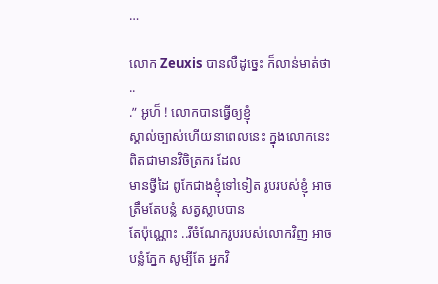…

លោក Zeuxis បានលឺដូច្នេះ ក៏លាន់មាត់ថា ..
.” អូហ៏ ! លោកបានធ្វើឲ្យខ្ញុំ
ស្គាល់ច្បាស់ហើយនាពេលនេះ ក្នុងលោកនេះ ពិតជាមានវិចិត្រករ ដែល
មានថ្វីដៃ ពូកែជាងខ្ញុំទៅទៀត រូបរបស់ខ្ញុំ អាចត្រឹមតែបន្លំ សត្វស្លាបបាន
តែប៉ុណ្ណោះ ..រីចំណែករូបរបស់លោកវិញ អាចបន្លំភ្នែក សូម្បីតែ អ្នកវិ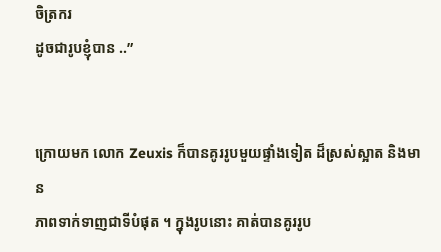ចិត្រករ
ដូចជារូបខ្ញុំបាន ..”


ក្រោយមក លោក Zeuxis ក៏បានគូររូបមួយផ្ទាំងទៀត ដ៏ស្រស់ស្អាត និងមាន
ភាពទាក់ទាញជាទីបំផុត ។ ក្នុងរូបនោះ គាត់បានគូររូប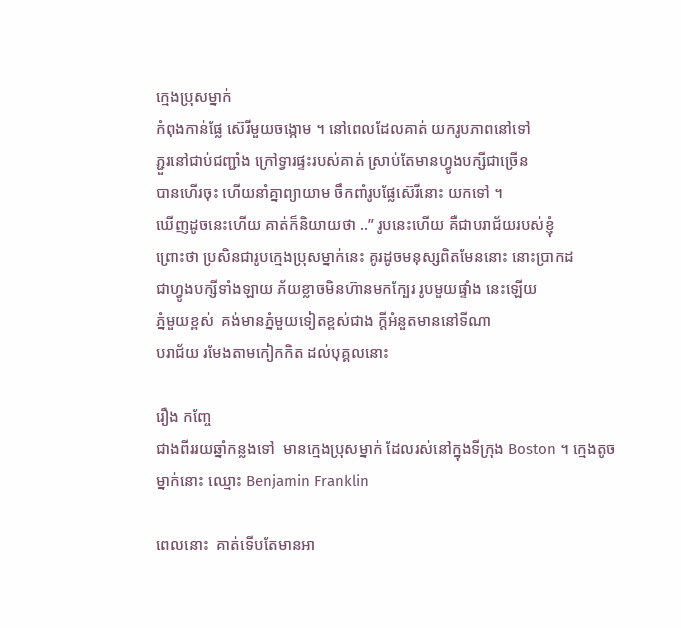ក្មេងប្រុសម្នាក់
កំពុងកាន់ផ្លែ ស៊េរីមួយចង្កោម ។ នៅពេលដែលគាត់ យករូបភាពនៅទៅ
ភ្ជួរនៅជាប់ជញ្ជាំង ក្រៅទ្វារផ្ទះរបស់គាត់ ស្រាប់តែមានហ្វូងបក្សីជាច្រើន
បានហើរចុះ ហើយនាំគ្នាព្យាយាម ចឹកពាំរូបផ្លែស៊េរីនោះ យកទៅ ។
ឃើញដូចនេះហើយ គាត់ក៏និយាយថា ..” រូបនេះហើយ គឺជាបរាជ័យរបស់ខ្ញុំ
ព្រោះថា ប្រសិនជារូបក្មេងប្រុសម្នាក់នេះ គូរដូចមនុស្សពិតមែននោះ នោះប្រាកដ
ជាហ្វូងបក្សីទាំងឡាយ ភ័យខ្លាចមិនហ៊ានមកក្បែរ រូបមួយផ្ទាំង នេះឡើយ
ភ្នំមួយខ្ពស់  គង់មានភ្នំមួយទៀតខ្ពស់ជាង ក្ដីអំនួតមាននៅទីណា
បរាជ័យ រមែងតាមកៀកកិត ដល់បុគ្គលនោះ

រឿង កញ្ចែ
ជាងពីររយឆ្នាំកន្លងទៅ  មានក្មេងប្រុសម្នាក់ ដែលរស់នៅក្នុងទីក្រុង Boston ។ ក្មេងតូចម្នាក់នោះ ឈ្មោះ Benjamin Franklin

ពេលនោះ  គាត់ទើបតែមានអា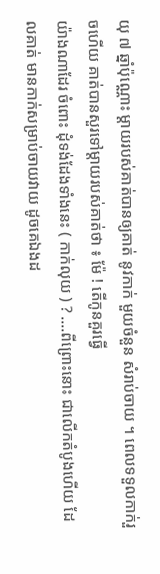យុ ៧ ឆ្នាំប៉ុណ្ណោះ ម្ដាយរបស់គាត់បានឲ្យគាត់ នូវកាក់ មួយចំនួន សំរាប់ចាយ ។ ពេលទទួលកាក់រួចហើយ គាត់បានសួរទៅម្ដាយរបស់គាត់ថា ៖ ម៉ែ ! តើកូនគួរធ្វើ
យ៉ាងណាដែរ ចំពោះ ដុំទង់ដែងទាំងនេះ ( កាក់លុយ ) ? ….ពីព្រោះនោះ ជាលើកតំបូងហើយ ដែលគាត់ មានកាក់សម្រាប់ចាយវាយ ដូចគេឯងដ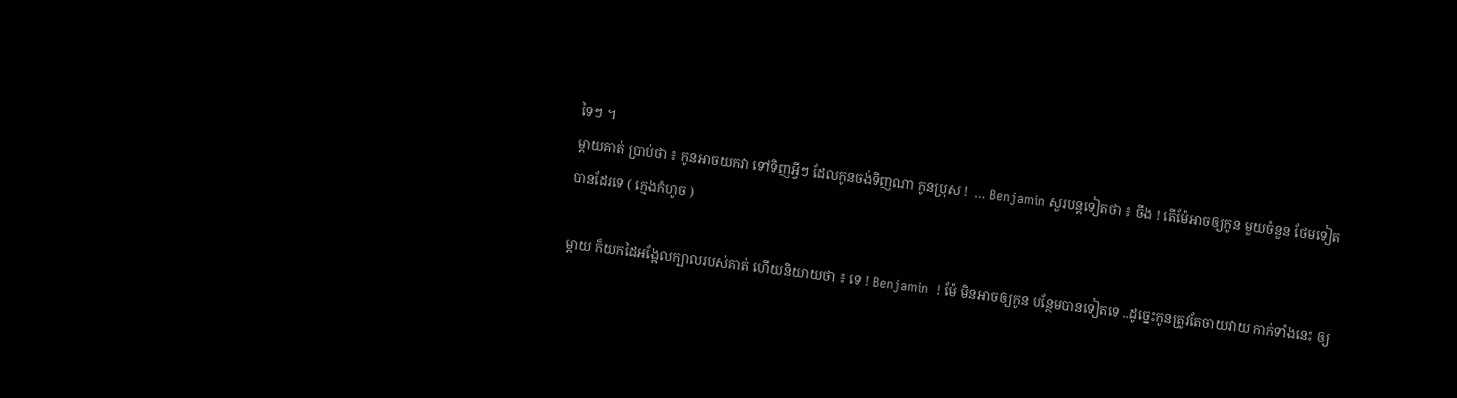ទៃៗ ។
ម្ដាយគាត់ ប្រាប់ថា ៖ កូនអាចយកវា ទៅទិញអ្វីៗ ដែលកូនចង់ទិញណា កូនប្រុស !  … Benjamin សួរបន្ដទៀតថា ៖ ចឹង ! តើម៉ែអាចឲ្យកូន មួយចំនួន ថែមទៀតបានដែរទេ ( ក្មេងកំហូច )

ម្ដាយ ក៏យកដៃអង្អែលក្បាលរបស់គាត់ ហើយនិយាយថា ៖ ទេ ! Benjamin  ! ម៉ែ មិនអាចឲ្យកូន បន្ថែមបានទៀតទេ ..ដូច្នេះកូនត្រូវតែចាយវាយ កាក់ទាំងនេះ ឲ្យ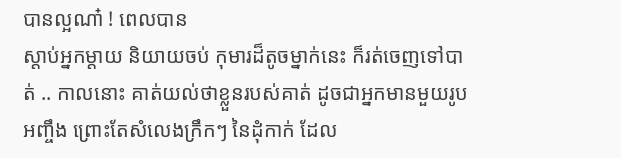បានល្អណា៎ ! ពេលបាន
ស្ដាប់អ្នកម្ដាយ និយាយចប់ កុមារដ៏តូចម្នាក់នេះ ក៏រត់ចេញទៅបាត់ .. កាលនោះ គាត់យល់ថាខ្លួនរបស់គាត់ ដូចជាអ្នកមានមួយរូបអញ្ចឹង ព្រោះតែសំលេងក្រឹកៗ នៃដុំកាក់ ដែល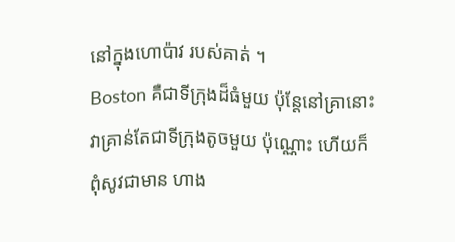នៅក្នុងហោប៉ាវ របស់គាត់ ។
Boston គឺជាទីក្រុងដ៏ធំមួយ ប៉ុន្ដែនៅគ្រានោះ វាគ្រាន់តែជាទីក្រុងតូចមួយ ប៉ុណ្ណោះ ហើយក៏ពុំសូវជាមាន ហាង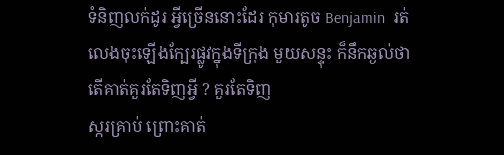ទំនិញលក់ដូរ អ្វីច្រើននោះដែរ កុមារតូច Benjamin  រត់លេងចុះឡើងក្បែរផ្លូវក្នុងទីក្រុង មួយសន្ទុះ ក៏នឹកឆ្ងល់ថាតើគាត់គួរតែទិញអ្វី ? គួរតែទិញ
ស្ករគ្រាប់ ព្រោះគាត់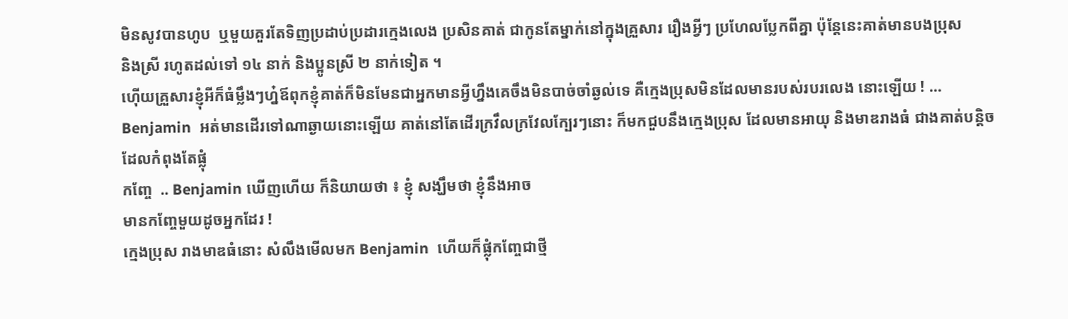មិនសូវបានហូប  ឬមួយគួរតែទិញប្រដាប់ប្រដារក្មេងលេង ប្រសិនគាត់ ជាកូនតែម្នាក់នៅក្នុងគ្រួសារ រឿងអ្វីៗ ប្រហែលប្លែកពីគ្នា ប៉ុន្ដែនេះគាត់មានបងប្រុស
និងស្រី រហូតដល់ទៅ ១៤ នាក់ និងប្អូនស្រី ២ នាក់ទៀត ។
ហ៊ើយគ្រួសារខ្ញុំអីក៏ធំម្លឹងៗហ្ន៎ឪពុកខ្ញុំគាត់ក៏មិនមែនជាអ្នកមានអ្វីហ្នឹងគេចឹងមិនបាច់ចាំឆ្ងល់ទេ គឺក្មេងប្រុសមិនដែលមានរបស់របរលេង នោះឡើយ ! … Benjamin  អត់មានដើរទៅណាឆ្ងាយនោះឡើយ គាត់នៅតែដើរក្រវឹលក្រវែលក្បែរៗនោះ ក៏មកជួបនឹងក្មេងប្រុស ដែលមានអាយុ និងមាឌរាងធំ ជាងគាត់បន្ដិច ដែលកំពុងតែផ្លុំ
កញ្ចែ  .. Benjamin ឃើញហើយ ក៏និយាយថា ៖ ខ្ញុំ សង្ឃឹមថា ខ្ញុំនឹងអាច
មានកញ្ចែមួយដូចអ្នកដែរ !
ក្មេងប្រុស រាងមាឌធំនោះ សំលឹងមើលមក Benjamin  ហើយក៏ផ្លុំកញ្ចែជាថ្មី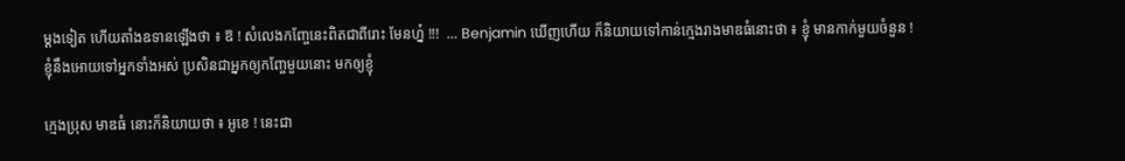ម្ដងទៀត ហើយតាំងឧទានឡើងថា ៖ ឱ ! សំលេងកញ្ចែនេះពិតជាពីរោះ មែនហ្ន៎ !!!  … Benjamin ឃើញហើយ ក៏និយាយទៅកាន់ក្មេងរាងមាឌធំនោះថា ៖ ខ្ញុំ មានកាក់មួយចំនួន ! ខ្ញុំនឹងអោយទៅអ្នកទាំងអស់ ប្រសិនជាអ្នកឲ្យកញ្ចែមួយនោះ មកឲ្យខ្ញុំ

ក្មេងប្រុស មាឌធំ នោះក៏និយាយថា ៖ អូខេ ! នេះជា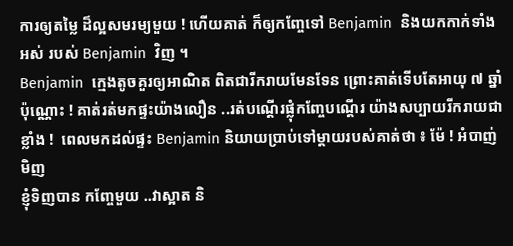ការឲ្យតម្លៃ ដ៏ល្អសមរម្យមួយ ! ហើយគាត់ ក៏ឲ្យកញ្ចែទៅ Benjamin  និងយកកាក់ទាំងអស់ របស់ Benjamin  វិញ ។
Benjamin  ក្មេងតូចគួរឲ្យអាណិត ពិតជារីករាយមែនទែន ព្រោះគាត់ទើបតែអាយុ ៧ ឆ្នាំប៉ុណ្ណោះ ! គាត់រត់មកផ្ទះយ៉ាងលឿន ..រត់បណ្ដើរផ្លុំកញ្ចែបណ្ដើរ យ៉ាងសប្បាយរីករាយជាខ្លាំង !  ពេលមកដល់ផ្ទះ Benjamin និយាយប្រាប់ទៅម្ដាយរបស់គាត់ថា ៖ ម៉ែ ! អំបាញ់មិញ
ខ្ញុំទិញបាន កញ្ចែមួយ ..វាស្អាត និ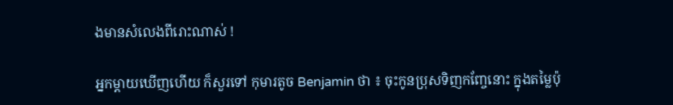ងមានសំលេងពីរោះណាស់ !

អ្នកម្ដាយឃើញហើយ ក៏សួរទៅ កុមារតូច Benjamin ថា ៖ ចុះកូនប្រុសទិញកញ្ចែនោះ ក្នុងតម្លៃប៉ុ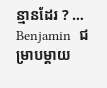ន្មានដែរ ? … Benjamin  ជម្រាបម្ដាយ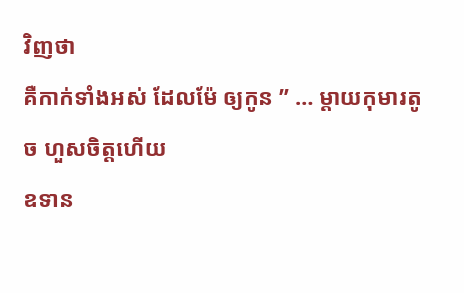វិញថា
គឺកាក់ទាំងអស់ ដែលម៉ែ ឲ្យកូន ” … ម្ដាយកុមារតូច ហួសចិត្ដហើយ
ឧទាន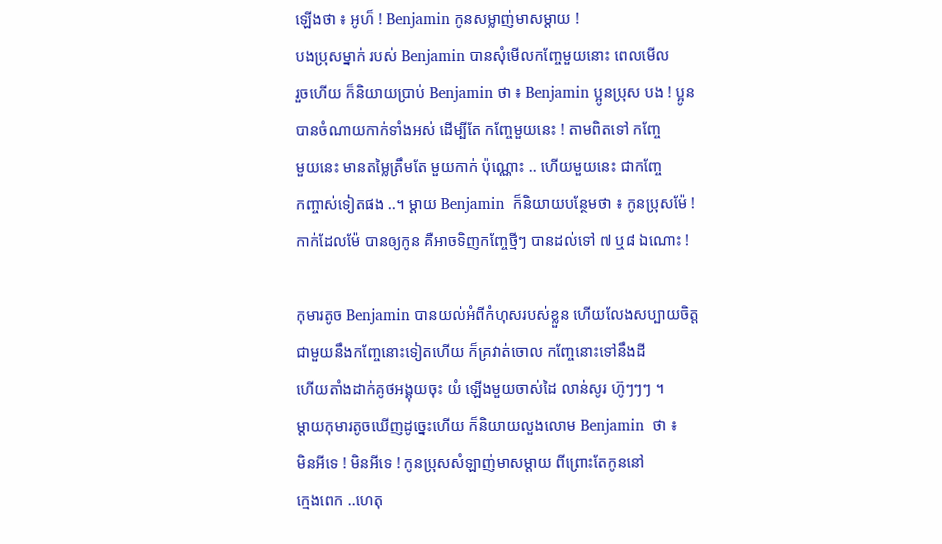ឡើងថា ៖ អូហ៏ ! Benjamin កូនសម្លាញ់មាសម្ដាយ !
បងប្រុសម្នាក់ របស់ Benjamin បានសុំមើលកញ្ចែមួយនោះ ពេលមើល
រួចហើយ ក៏និយាយប្រាប់ Benjamin ថា ៖ Benjamin ប្អូនប្រុស បង ! ប្អូន
បានចំណាយកាក់ទាំងអស់ ដើម្បីតែ កញ្ចែមួយនេះ ! តាមពិតទៅ កញ្ចែ
មួយនេះ មានតម្លៃត្រឹមតែ មួយកាក់ ប៉ុណ្ណោះ .. ហើយមួយនេះ ជាកញ្ចែ
កញ្ចាស់ទៀតផង ..។ ម្ដាយ Benjamin  ក៏និយាយបន្ថែមថា ៖ កូនប្រុសម៉ែ !
កាក់ដែលម៉ែ បានឲ្យកូន គឺអាចទិញកញ្ចែថ្មីៗ បានដល់ទៅ ៧ ឬ៨ ឯណោះ !

កុមារតូច Benjamin បានយល់អំពីកំហុសរបស់ខ្លួន ហើយលែងសប្បាយចិត្ដ
ជាមួយនឹងកញ្ចែនោះទៀតហើយ ក៏គ្រវាត់ចោល កញ្ចែនោះទៅនឹងដី
ហើយតាំងដាក់គូថអង្គុយចុះ យំ ឡើងមួយចាស់ដៃ លាន់សូរ ហ៊ូៗៗៗ ។
ម្ដាយកុមារតូចឃើញដូច្នេះហើយ ក៏និយាយលួងលោម Benjamin  ថា ៖
មិនអីទេ ! មិនអីទេ ! កូនប្រុសសំឡាញ់មាសម្ដាយ ពីព្រោះតែកូននៅ
ក្មេងពេក ..ហេតុ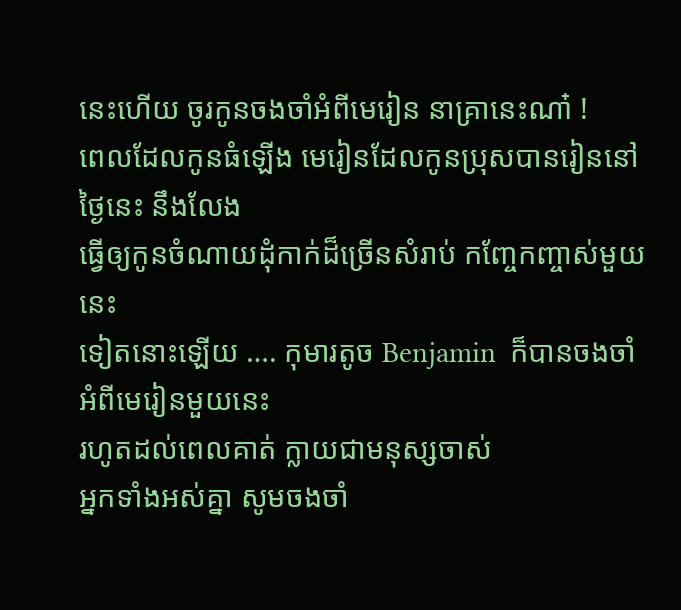នេះហើយ ចូរកូនចងចាំអំពីមេរៀន នាគ្រានេះណា៎ !
ពេលដែលកូនធំឡើង មេរៀនដែលកូនប្រុសបានរៀននៅថ្ងៃនេះ នឹងលែង
ធ្វើឲ្យកូនចំណាយដុំកាក់ដ៏ច្រើនសំរាប់ កញ្ចែកញ្ចាស់មួយនេះ
ទៀតនោះឡើយ …. កុមារតូច Benjamin  ក៏បានចងចាំអំពីមេរៀនមួយនេះ
រហូតដល់ពេលគាត់ ក្លាយជាមនុស្សចាស់
អ្នកទាំងអស់គ្នា សូមចងចាំ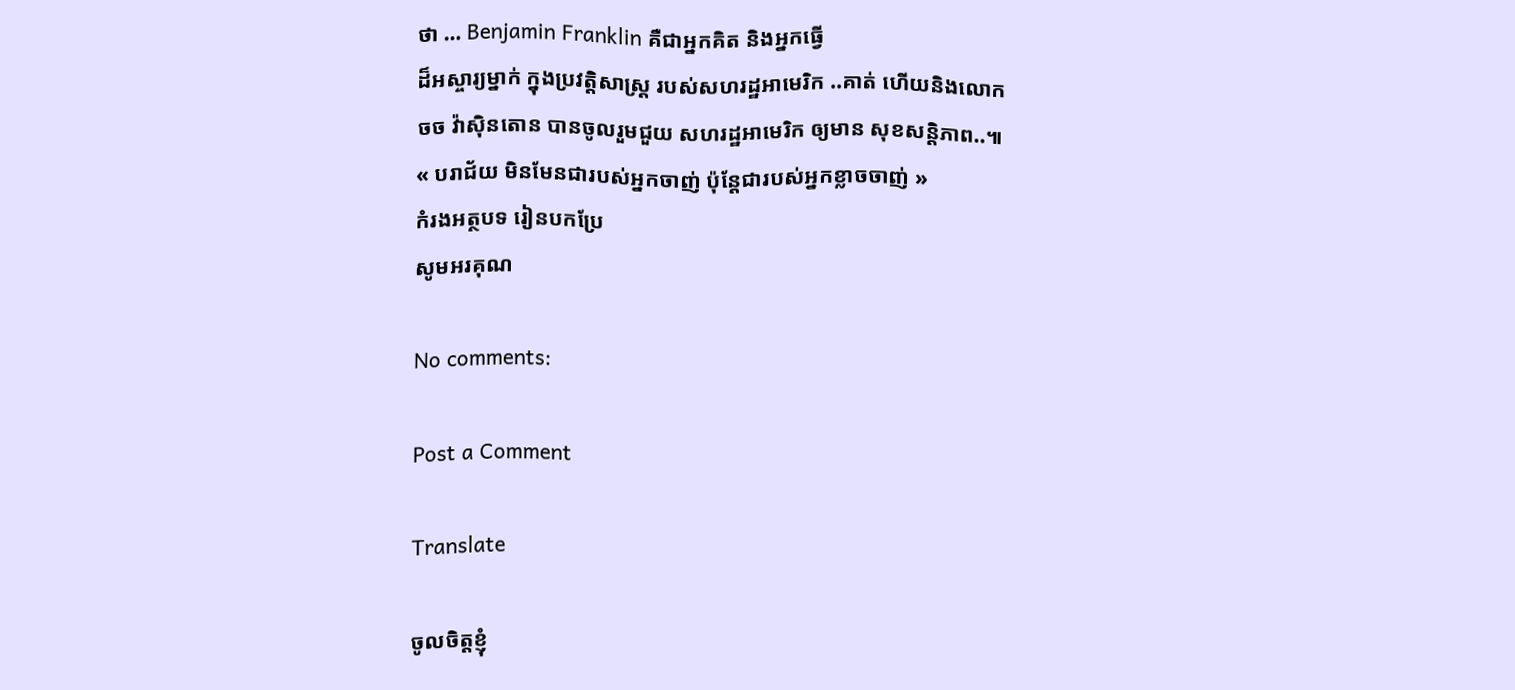ថា … Benjamin Franklin គឺជាអ្នកគិត និងអ្នកធ្វើ
ដ៏អស្ចារ្យម្នាក់ ក្នុងប្រវត្ដិសាស្រ្ដ របស់សហរដ្ឋអាមេរិក ..គាត់ ហើយនិងលោក
ចច វ៉ាស៊ិនតោន បានចូលរួមជួយ សហរដ្ឋអាមេរិក ឲ្យមាន សុខសន្ដិភាព..៕
« បរាជ័យ មិនមែនជារបស់អ្នកចាញ់ ប៉ុន្ដែជារបស់អ្នកខ្លាចចាញ់ »
កំរងអត្ថបទ រៀនបកប្រែ
សូមអរគុណ

No comments:

Post a Comment

Translate

ចូលចិត្តខ្ញុំ